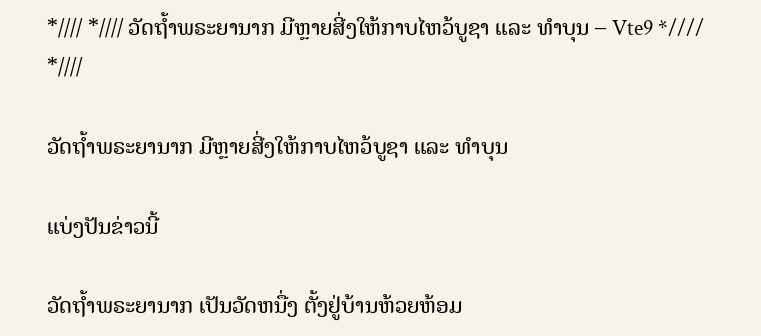*//// *//// ວັດຖ້ຳພຣະຍານາກ ມີຫຼາຍສີ່ງໃຫ້ກາບໄຫວ້ບູຊາ ແລະ ທຳບຸນ – Vte9 *//// *////

ວັດຖ້ຳພຣະຍານາກ ມີຫຼາຍສີ່ງໃຫ້ກາບໄຫວ້ບູຊາ ແລະ ທຳບຸນ

ແບ່ງປັນຂ່າວນີ້

ວັດຖ້ຳພຣະຍານາກ ເປັນວັດຫນື່ງ ຕັ້ງຢູ່ບ້ານຫ້ວຍຫ້ອມ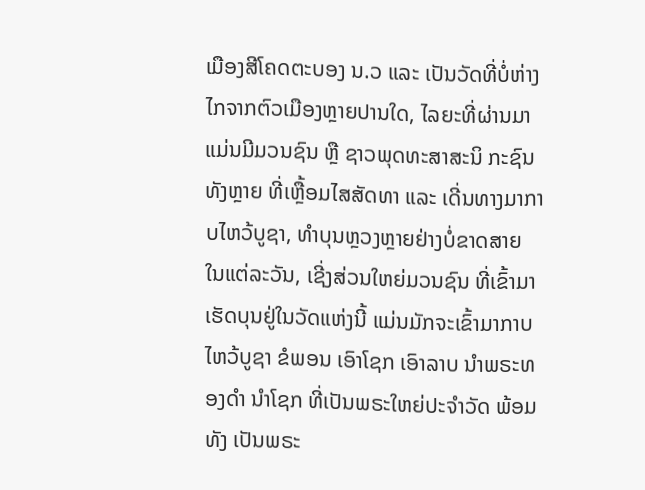ເມືອງສີໂຄດຕະບອງ ນ.ວ ແລະ ເປັນວັດທີ່ບໍ່ຫ່າງໄກຈາກຕົວເມືອງຫຼາຍປານໃດ, ໄລຍະທີ່ຜ່ານມາ ແມ່ນມີມວນຊົນ ຫຼື ຊາວພຸດທະສາສະນິ ກະຊົນທັງຫຼາຍ ທີ່ເຫຼື້ອມໄສສັດທາ ແລະ ເດີ່ນທາງມາກາບໄຫວ້ບູຊາ, ທຳບຸນຫຼວງຫຼາຍຢ່າງບໍ່ຂາດສາຍ ໃນແຕ່ລະວັນ, ເຊີ່ງສ່ວນໃຫຍ່ມວນຊົນ ທີ່ເຂົ້າມາເຮັດບຸນຢູ່ໃນວັດແຫ່ງນີ້ ແມ່ນມັກຈະເຂົ້າມາກາບໄຫວ້ບູຊາ ຂໍພອນ ເອົາໂຊກ ເອົາລາບ ນຳພຣະທອງດຳ ນຳໂຊກ ທີ່ເປັນພຣະໃຫຍ່ປະຈຳວັດ ພ້ອມທັງ ເປັນພຣະ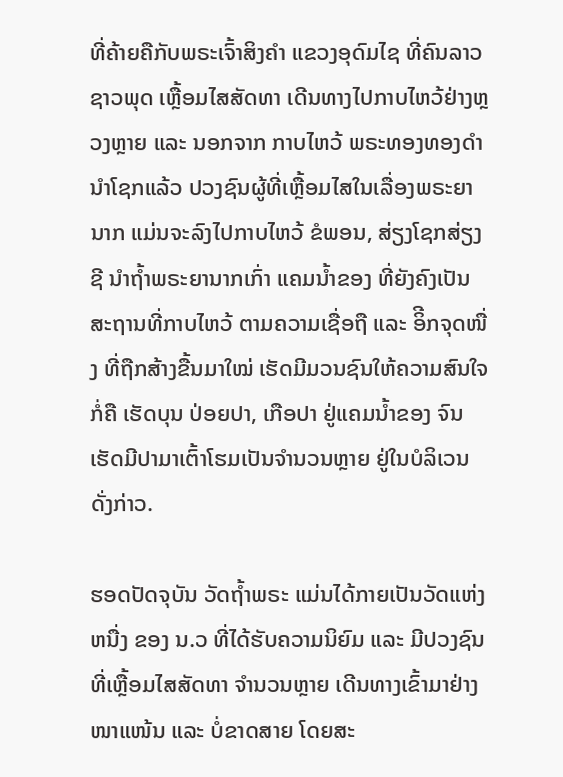ທີ່ຄ້າຍຄືກັບພຣະເຈົ້າສິງຄຳ ແຂວງອຸດົມໄຊ ທີ່ຄົນລາວຊາວພຸດ ເຫຼື້ອມໄສສັດທາ ເດີນທາງໄປກາບໄຫວ້ຢ່າງຫຼວງຫຼາຍ ແລະ ນອກຈາກ ກາບໄຫວ້ ພຣະທອງທອງດຳ ນຳໂຊກແລ້ວ ປວງຊົນຜູ້ທີ່ເຫຼື້ອມໄສໃນເລື່ອງພຣະຍານາກ ແມ່ນຈະລົງໄປກາບໄຫວ້ ຂໍພອນ, ສ່ຽງໂຊກສ່ຽງຊີ ນຳຖ້ຳພຣະຍານາກເກົ່າ ແຄມນ້ຳຂອງ ທີ່ຍັງຄົງເປັນສະຖານທີ່ກາບໄຫວ້ ຕາມຄວາມເຊື່ອຖື ແລະ ອິີກຈຸດໜື່ງ ທີ່ຖືກສ້າງຂື້ນມາໃໝ່ ເຮັດມີມວນຊົນໃຫ້ຄວາມສົນໃຈ ກໍ່ຄື ເຮັດບຸນ ປ່ອຍປາ, ເກືອປາ ຢູ່ແຄມນ້ຳຂອງ ຈົນເຮັດມີປາມາເຕົ້າໂຮມເປັນຈຳນວນຫຼາຍ ຢູ່ໃນບໍລິເວນດັ່ງກ່າວ.

ຮອດປັດຈຸບັນ ວັດຖ້ຳພຣະ ແມ່ນໄດ້ກາຍເປັນວັດແຫ່ງຫນື່ງ ຂອງ ນ.ວ ທີ່ໄດ້ຮັບຄວາມນິຍົມ ແລະ ມີປວງຊົນທີ່ເຫຼື້ອມໄສສັດທາ ຈຳນວນຫຼາຍ ເດີນທາງເຂົ້າມາຢ່າງໜາແໜ້ນ ແລະ ບໍ່ຂາດສາຍ ໂດຍສະ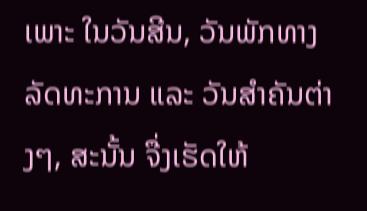ເພາະ ໃນວັນສີນ, ວັນພັກທາງລັດທະການ ແລະ ວັນສຳຄັນຕ່າງໆ, ສະນັ້ນ ຈື່ງເຮັດໃຫ້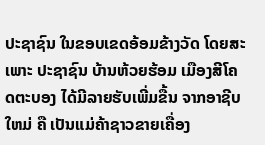ປະຊາຊົນ ໃນຂອບເຂດອ້ອມຂ້າງວັດ ໂດຍສະເພາະ ປະຊາຊົນ ບ້ານຫ້ວຍຮ້ອມ ເມືອງສີໂຄດຕະບອງ ໄດ້ມີລາຍຮັບເພີ່ມຂື້ນ ຈາກອາຊີບໃຫມ່ ຄື ເປັນແມ່ຄ້າຊາວຂາຍເຄື່ອງ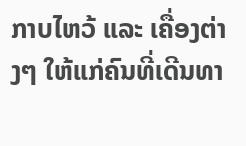ກາບໄຫວ້ ແລະ ເຄື່ອງຕ່າງໆ ໃຫ້ແກ່ຄົນທີ່ເດີນທາ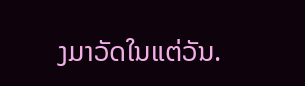ງມາວັດໃນແຕ່ວັນ.